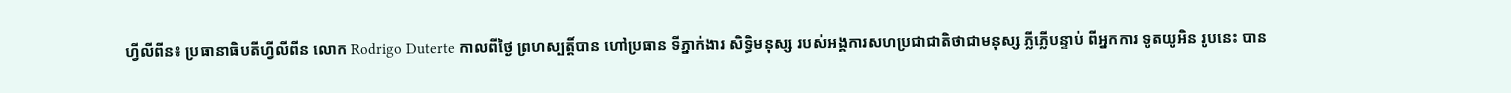ហ្វីលីពីន៖ ប្រធានាធិបតីហ្វីលីពីន លោក Rodrigo Duterte កាលពីថ្ងៃ ព្រហស្បត្តិ៍បាន ហៅប្រធាន ទីភ្នាក់ងារ សិទ្ធិមនុស្ស របស់អង្គការសហប្រជាជាតិថាជាមនុស្ស ភ្លីភ្លើបន្ទាប់ ពីអ្នកការ ទូតយូអិន រូបនេះ បាន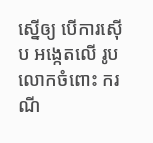ស្នើឲ្យ បើការស៊ើប អង្កេតលើ រូបលោកចំពោះ ករណី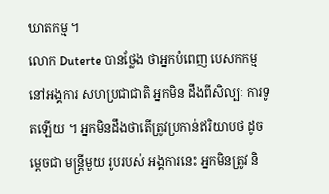ឃាតកម្ម ។
លោក Duterte បានថ្លែង ថាអ្នកបំពេញ បេសកកម្មនៅអង្គការ សហប្រជាជាតិ អ្នកមិន ដឹងពីសិល្បៈ ការទូតឡើយ ។ អ្នកមិនដឹងថាតើត្រូវប្រកាន់ឥរិយាបថ ដូចម្តេចជា មន្តី្រមួយ រូបរបស់ អង្គការនេះ អ្នកមិនត្រូវ និ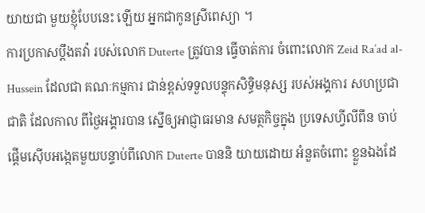យាយជា មួយខ្ញុំបែបនេះ ឡើយ អ្នកជាកូនស្រីពេស្យា ។
ការប្រកាសប្តឹងតវ៉ា របស់លោក Duterte ត្រូវបាន ធ្វើចាត់ការ ចំពោះលោក Zeid Ra’ad al-Hussein ដែលជា គណៈកម្មការ ជាន់ខ្ពស់ទទួលបន្ទុកសិទ្ធិមនុស្ស របស់អង្គការ សហប្រជាជាតិ ដែលកាល ពីថ្ងៃអង្គារបាន ស្នើឲ្យអាជ្ញាធរមាន សមត្ថកិច្ចក្នុង ប្រទេសហ្វីលីពីន ចាប់ផ្តើមស៊ើបអង្កេតមួយបន្ទាប់ពីលោក Duterte បាននិ យាយដោយ អំនួតចំពោះ ខ្លួនឯងដែ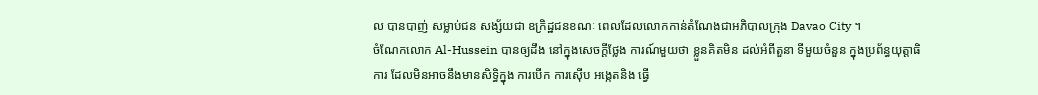ល បានបាញ់ សម្លាប់ជន សង្ស័យជា ឧក្រិដ្ឋជនខណៈ ពេលដែលលោកកាន់តំណែងជាអភិបាលក្រុង Davao City ។
ចំណែកលោក Al-Hussein បានឲ្យដឹង នៅក្នុងសេចក្តីថ្លែង ការណ៍មួយថា ខ្លួនគិតមិន ដល់អំពីតួនា ទីមួយចំនួន ក្នុងប្រព័ន្ធយុត្តាធិការ ដែលមិនអាចនឹងមានសិទ្ធិក្នុង ការបើក ការស៊ើប អង្កេតនិង ធ្វើ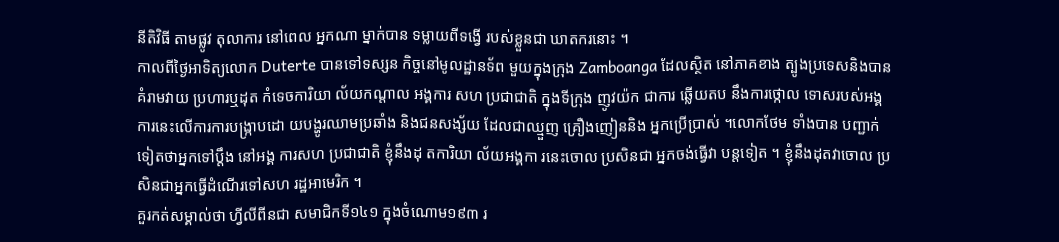នីតិវិធី តាមផ្លូវ តុលាការ នៅពេល អ្នកណា ម្នាក់បាន ទម្លាយពីទង្វើ របស់ខ្លួនជា ឃាតករនោះ ។
កាលពីថ្ងៃអាទិត្យលោក Duterte បានទៅទស្សន កិច្ចនៅមូលដ្ឋានទ័ព មួយក្នុងក្រុង Zamboanga ដែលស្ថិត នៅភាគខាង ត្បូងប្រទេសនិងបានគំរាមវាយ ប្រហារឬដុត កំទេចការិយា ល័យកណ្តាល អង្គការ សហ ប្រជាជាតិ ក្នុងទីក្រុង ញូវយ៉ក ជាការ ឆ្លើយតប នឹងការថ្កោល ទោសរបស់អង្គការនេះលើការការបង្ក្រាបដោ យបង្ហូរឈាមប្រឆាំង និងជនសង្ស័យ ដែលជាឈ្មួញ គ្រឿងញៀននិង អ្នកប្រើប្រាស់ ។លោកថែម ទាំងបាន បញ្ជាក់ទៀតថាអ្នកទៅប្តឹង នៅអង្គ ការសហ ប្រជាជាតិ ខ្ញុំនឹងដុ តការិយា ល័យអង្គកា រនេះចោល ប្រសិនជា អ្នកចង់ធ្វើវា បន្តទៀត ។ ខ្ញុំនឹងដុតវាចោល ប្រសិនជាអ្នកធ្វើដំណើរទៅសហ រដ្ឋអាមេរិក ។
គួរកត់សម្គាល់ថា ហ្វីលីពីនជា សមាជិកទី១៤១ ក្នុងចំណោម១៩៣ រ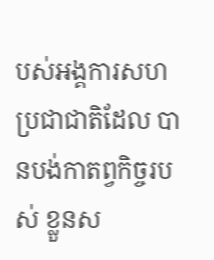បស់អង្គការសហ ប្រជាជាតិដែល បានបង់កាតព្វកិច្ចរបស់ ខ្លួនស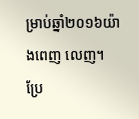ម្រាប់ឆ្នាំ២០១៦យ៉ាងពេញ លេញ។
ប្រែ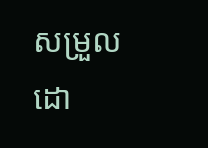សម្រួលដោ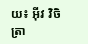យ៖ អុីវ វិចិត្រា